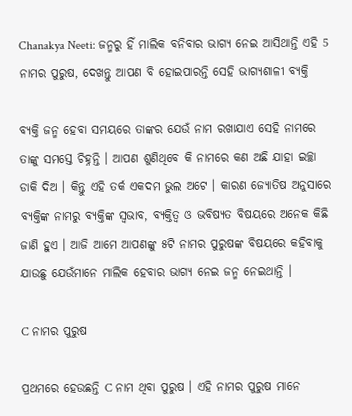Chanakya Neeti: ଜନ୍ମରୁ ହିଁ ମାଲିକ ବନିବାର ଭାଗ୍ୟ ନେଇ ଆସିଥାନ୍ତି ଏହି 5 ନାମର ପୁରୁଷ, ଦେଖନ୍ତୁ ଆପଣ ବି ହୋଇପାରନ୍ତି ସେହି ଭାଗ୍ୟଶାଳୀ ବ୍ୟକ୍ତି

ବ୍ୟକ୍ତି ଜନ୍ମ ହେବା ସମୟରେ ତାଙ୍କର ଯେଉଁ ନାମ ରଖାଯାଏ ସେହି ନାମରେ ତାଙ୍କୁ ସମସ୍ତେ ଚିହ୍ନନ୍ତି । ଆପଣ ଶୁଣିଥିବେ କି ନାମରେ କଣ ଅଛି ଯାହା ଇଚ୍ଛା ଡାକି ଦିଅ । କିନ୍ତୁ ଏହି ତର୍କ ଏକଦମ ଭୁଲ ଅଟେ । କାରଣ ଜ୍ଯୋତିଷ ଅନୁସାରେ ବ୍ୟକ୍ତିଙ୍କ ନାମରୁ ବ୍ୟକ୍ତିଙ୍କ ସ୍ଵଭାବ, ବ୍ୟକ୍ତିତ୍ବ ଓ ଭବିଷ୍ୟତ ବିଷୟରେ ଅନେକ କିଛି ଜାଣି ହୁଏ । ଆଜି ଆମେ ଆପଣଙ୍କୁ ୫ଟି ନାମର ପୁରୁଷଙ୍କ ବିଷୟରେ କହିବାକୁ ଯାଉଛୁ ଯେଉଁମାନେ ମାଲିକ ହେବାର ଭାଗ୍ୟ ନେଇ ଜନ୍ମ ନେଇଥାନ୍ତି ।

C ନାମର ପୁରୁଷ

ପ୍ରଥମରେ ହେଉଛନ୍ତି C ନାମ ଥିବା ପୁରୁଷ । ଏହି ନାମର ପୁରୁଷ ମାନେ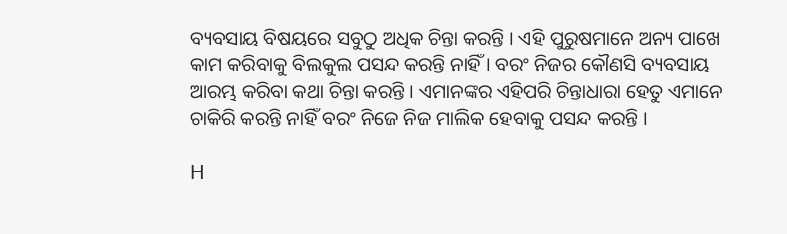ବ୍ୟବସାୟ ବିଷୟରେ ସବୁଠୁ ଅଧିକ ଚିନ୍ତା କରନ୍ତି । ଏହି ପୁରୁଷମାନେ ଅନ୍ୟ ପାଖେ କାମ କରିବାକୁ ବିଲକୁଲ ପସନ୍ଦ କରନ୍ତି ନାହିଁ । ବରଂ ନିଜର କୌଣସି ବ୍ୟବସାୟ ଆରମ୍ଭ କରିବା କଥା ଚିନ୍ତା କରନ୍ତି । ଏମାନଙ୍କର ଏହିପରି ଚିନ୍ତାଧାରା ହେତୁ ଏମାନେ ଚାକିରି କରନ୍ତି ନାହିଁ ବରଂ ନିଜେ ନିଜ ମାଲିକ ହେବାକୁ ପସନ୍ଦ କରନ୍ତି ।

H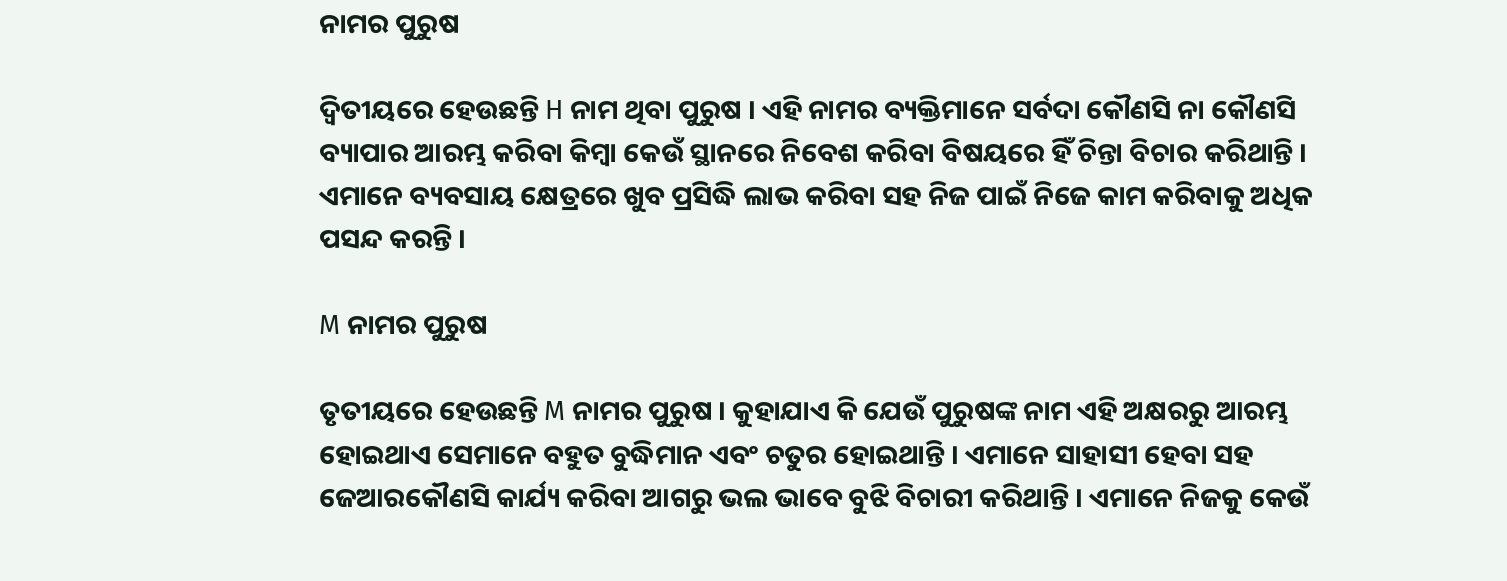ନାମର ପୁରୁଷ

ଦ୍ଵିତୀୟରେ ହେଉଛନ୍ତି H ନାମ ଥିବା ପୁରୁଷ । ଏହି ନାମର ବ୍ୟକ୍ତିମାନେ ସର୍ବଦା କୌଣସି ନା କୌଣସି ବ୍ୟାପାର ଆରମ୍ଭ କରିବା କିମ୍ବା କେଉଁ ସ୍ଥାନରେ ନିବେଶ କରିବା ବିଷୟରେ ହିଁ ଚିନ୍ତା ବିଚାର କରିଥାନ୍ତି । ଏମାନେ ବ୍ୟବସାୟ କ୍ଷେତ୍ରରେ ଖୁବ ପ୍ରସିଦ୍ଧି ଲାଭ କରିବା ସହ ନିଜ ପାଇଁ ନିଜେ କାମ କରିବାକୁ ଅଧିକ ପସନ୍ଦ କରନ୍ତି ।

M ନାମର ପୁରୁଷ

ତୃତୀୟରେ ହେଉଛନ୍ତି M ନାମର ପୁରୁଷ । କୁହାଯାଏ କି ଯେଉଁ ପୁରୁଷଙ୍କ ନାମ ଏହି ଅକ୍ଷରରୁ ଆରମ୍ଭ ହୋଇଥାଏ ସେମାନେ ବହୁତ ବୁଦ୍ଧିମାନ ଏବଂ ଚତୁର ହୋଇଥାନ୍ତି । ଏମାନେ ସାହାସୀ ହେବା ସହ ଜେଆରକୌଣସି କାର୍ଯ୍ୟ କରିବା ଆଗରୁ ଭଲ ଭାବେ ବୁଝି ବିଚାରୀ କରିଥାନ୍ତି । ଏମାନେ ନିଜକୁ କେଉଁ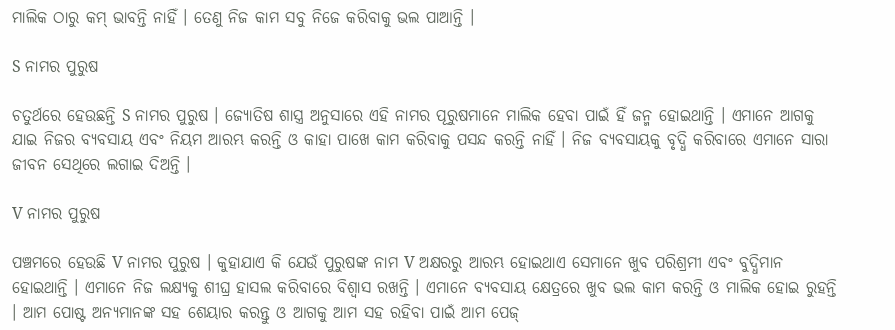ମାଲିକ ଠାରୁ କମ୍ ଭାବନ୍ତି ନାହିଁ । ତେଣୁ ନିଜ କାମ ସବୁ ନିଜେ କରିବାକୁ ଭଲ ପାଆନ୍ତି ।

S ନାମର ପୁରୁଷ

ଚତୁର୍ଥରେ ହେଉଛନ୍ତି S ନାମର ପୁରୁଷ । ଜ୍ଯୋତିଷ ଶାସ୍ତ୍ର ଅନୁସାରେ ଏହି ନାମର ପୂରୁଷମାନେ ମାଲିକ ହେବା ପାଇଁ ହିଁ ଜନ୍ମ ହୋଇଥାନ୍ତି । ଏମାନେ ଆଗକୁ ଯାଇ ନିଜର ବ୍ୟବସାୟ ଏବଂ ନିୟମ ଆରମ୍ଭ କରନ୍ତି ଓ କାହା ପାଖେ କାମ କରିବାକୁ ପସନ୍ଦ କରନ୍ତି ନାହିଁ । ନିଜ ବ୍ୟବସାୟକୁ ବୃଦ୍ଧି କରିବାରେ ଏମାନେ ସାରା ଜୀବନ ସେଥିରେ ଲଗାଇ ଦିଅନ୍ତି ।

V ନାମର ପୁରୁଷ

ପଞ୍ଚମରେ ହେଉଛି V ନାମର ପୁରୁଷ । କୁହାଯାଏ କି ଯେଉଁ ପୁରୁଷଙ୍କ ନାମ V ଅକ୍ଷରରୁ ଆରମ୍ଭ ହୋଇଥାଏ ସେମାନେ ଖୁବ ପରିଶ୍ରମୀ ଏବଂ ବୁଦ୍ଧିମାନ ହୋଇଥାନ୍ତି । ଏମାନେ ନିଜ ଲକ୍ଷ୍ୟକୁ ଶୀଘ୍ର ହାସଲ କରିବାରେ ବିଶ୍ବାସ ରଖନ୍ତି । ଏମାନେ ବ୍ୟବସାୟ କ୍ଷେତ୍ରରେ ଖୁବ ଭଲ କାମ କରନ୍ତି ଓ ମାଲିକ ହୋଇ ରୁହନ୍ତି । ଆମ ପୋଷ୍ଟ ଅନ୍ୟମାନଙ୍କ ସହ ଶେୟାର କରନ୍ତୁ ଓ ଆଗକୁ ଆମ ସହ ରହିବା ପାଇଁ ଆମ ପେଜ୍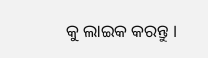କୁ ଲାଇକ କରନ୍ତୁ ।